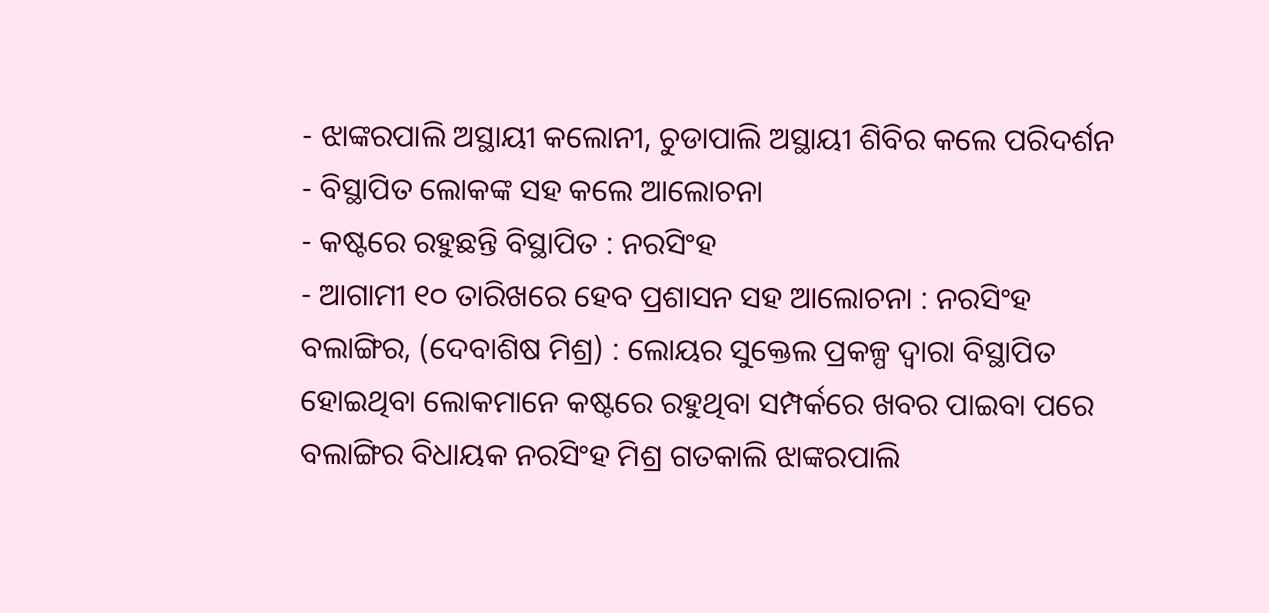- ଝାଙ୍କରପାଲି ଅସ୍ଥାୟୀ କଲୋନୀ, ଚୁଡାପାଲି ଅସ୍ଥାୟୀ ଶିବିର କଲେ ପରିଦର୍ଶନ
- ବିସ୍ଥାପିତ ଲୋକଙ୍କ ସହ କଲେ ଆଲୋଚନା
- କଷ୍ଟରେ ରହୁଛନ୍ତି ବିସ୍ଥାପିତ : ନରସିଂହ
- ଆଗାମୀ ୧୦ ତାରିଖରେ ହେବ ପ୍ରଶାସନ ସହ ଆଲୋଚନା : ନରସିଂହ
ବଲାଙ୍ଗିର, (ଦେବାଶିଷ ମିଶ୍ର) : ଲୋୟର ସୁକ୍ତେଲ ପ୍ରକଳ୍ପ ଦ୍ୱାରା ବିସ୍ଥାପିତ ହୋଇଥିବା ଲୋକମାନେ କଷ୍ଟରେ ରହୁଥିବା ସମ୍ପର୍କରେ ଖବର ପାଇବା ପରେ ବଲାଙ୍ଗିର ବିଧାୟକ ନରସିଂହ ମିଶ୍ର ଗତକାଲି ଝାଙ୍କରପାଲି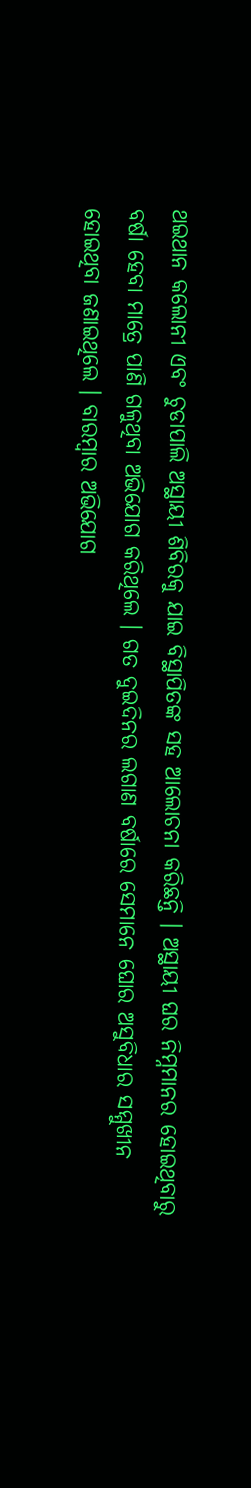ଥଇଥାନ କଲୋନୀ ଏବଂ ଚୁଡାପାଲି ଅସ୍ଥାୟୀ ଶିବିରକୁ ଯାଇ ବିସ୍ଥାପିତଙ୍କ ସହ ଆଲୋଚନା କରିଛନ୍ତି । ଅସ୍ଥାୟୀ ଘର ନିମ୍ନମାନର ହୋଇଥିବାରୁ ବର୍ଷା ହେବା ମାତ୍ରେ ପାଣି ଗଳୁଥିବା ଅଭିଯୋଗ କରିଥିଲେ । ଗତ ଦୁଇଦିନର ଲଗାଣ ବର୍ଷାରେ ସେମାନେ ଘୋର ଅସୁବିଧାର ସମ୍ମୁଖୀନ ହୋଇଥିବା ଜଣାଇଥିଲେ । ବାରମ୍ବାର ଅଭିଯୋଗ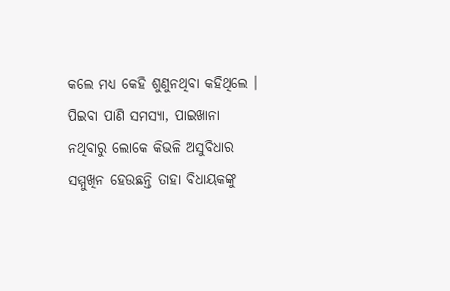କଲେ ମଧ୍ୟ କେହି ଶୁଣୁନଥିବା କହିଥିଲେ । ପିଇବା ପାଣି ସମସ୍ୟା, ପାଇଖାନା ନଥିବାରୁ ଲୋକେ କିଭଳି ଅସୁବିଧାର ସମ୍ମୁଖିନ ହେଉଛନ୍ତି ତାହା ବିଧାୟକଙ୍କୁ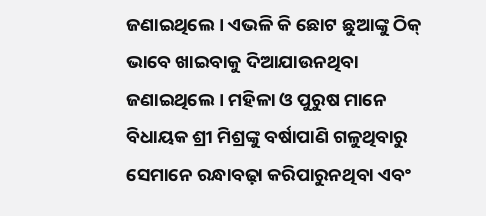ଜଣାଇଥିଲେ । ଏଭଳି କି ଛୋଟ ଛୁଆଙ୍କୁ ଠିକ୍ ଭାବେ ଖାଇବାକୁ ଦିଆଯାଉନଥିବା ଜଣାଇଥିଲେ । ମହିଳା ଓ ପୁରୁଷ ମାନେ ବିଧାୟକ ଶ୍ରୀ ମିଶ୍ରଙ୍କୁ ବର୍ଷାପାଣି ଗଳୁଥିବାରୁ ସେମାନେ ରନ୍ଧାବଢ଼ା କରିପାରୁନଥିବା ଏବଂ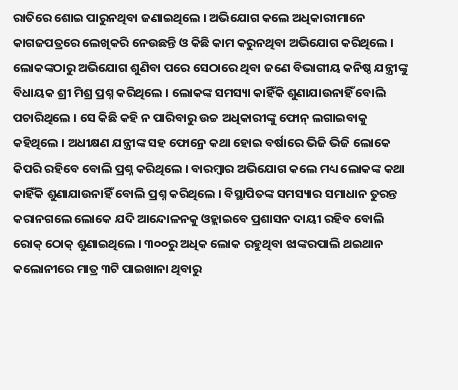ରାତିରେ ଶୋଇ ପାରୁନଥିବା ଜଣାଇଥିଲେ । ଅଭିଯୋଗ କଲେ ଅଧିକାରୀମାନେ କାଗଜପତ୍ରରେ ଲେଖିକରି ନେଉଛନ୍ତି ଓ କିଛି କାମ କରୁନଥିବା ଅଭିଯୋଗ କରିଥିଲେ । ଲୋକଙ୍କଠାରୁ ଅଭିଯୋଗ ଶୁଣିବା ପରେ ସେଠାରେ ଥିବା ଜଣେ ବିଭାଗୀୟ କନିଷ୍ଠ ଯନ୍ତ୍ରୀଙ୍କୁ ବିଧାୟକ ଶ୍ରୀ ମିଶ୍ର ପ୍ରଶ୍ନ କରିଥିଲେ । ଲୋକଙ୍କ ସମସ୍ୟା କାହିଁକି ଶୁଣାଯାଉନାହିଁ ବୋଲି ପଚାରିଥିଲେ । ସେ କିଛି କହି ନ ପାରିବାରୁ ଉଚ୍ଚ ଅଧିକାରୀଙ୍କୁ ଫୋନ୍ ଲଗାଇବାକୁ କହିଥିଲେ । ଅଧୀକ୍ଷଣ ଯନ୍ତ୍ରୀଙ୍କ ସହ ଫୋନ୍ରେ କଥା ହୋଇ ବର୍ଷାରେ ଭିଜି ଭିଜି ଲୋକେ କିପରି ରହିବେ ବୋଲି ପ୍ରଶ୍ନ କରିଥିଲେ । ବାରମ୍ବାର ଅଭିଯୋଗ କଲେ ମଧ୍ୟ ଲୋକଙ୍କ କଥା କାହିଁକି ଶୁଣାଯାଉନାହିଁ ବୋଲି ପ୍ରଶ୍ନ କରିଥିଲେ । ବିସ୍ଥାପିତଙ୍କ ସମସ୍ୟାର ସମାଧାନ ତୁରନ୍ତ କରାନଗଲେ ଲୋକେ ଯଦି ଆନ୍ଦୋଳନକୁ ଓହ୍ଲାଇବେ ପ୍ରଶାସନ ଦାୟୀ ରହିବ ବୋଲି ରୋକ୍ ଠୋକ୍ ଶୁଣାଇଥିଲେ । ୩୦୦ରୁ ଅଧିକ ଲୋକ ରହୁଥିବା ଝାଙ୍କରପାଲି ଥଇଥାନ କଲୋନୀରେ ମାତ୍ର ୩ଟି ପାଇଖାନା ଥିବାରୁ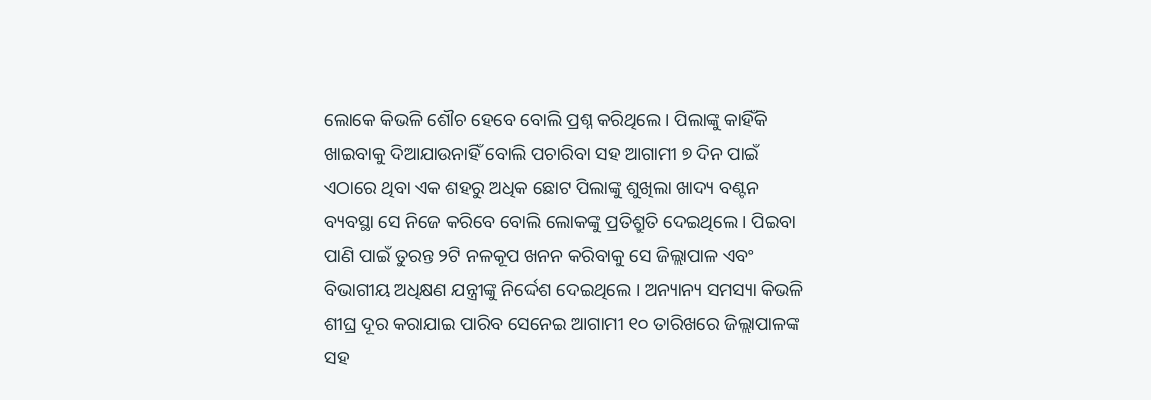ଲୋକେ କିଭଳି ଶୌଚ ହେବେ ବୋଲି ପ୍ରଶ୍ନ କରିଥିଲେ । ପିଲାଙ୍କୁ କାହିଁକି ଖାଇବାକୁ ଦିଆଯାଉନାହିଁ ବୋଲି ପଚାରିବା ସହ ଆଗାମୀ ୭ ଦିନ ପାଇଁ ଏଠାରେ ଥିବା ଏକ ଶହରୁ ଅଧିକ ଛୋଟ ପିଲାଙ୍କୁ ଶୁଖିଲା ଖାଦ୍ୟ ବଣ୍ଟନ ବ୍ୟବସ୍ଥା ସେ ନିଜେ କରିବେ ବୋଲି ଲୋକଙ୍କୁ ପ୍ରତିଶ୍ରୁତି ଦେଇଥିଲେ । ପିଇବା ପାଣି ପାଇଁ ତୁରନ୍ତ ୨ଟି ନଳକୂପ ଖନନ କରିବାକୁ ସେ ଜିଲ୍ଲାପାଳ ଏବଂ ବିଭାଗୀୟ ଅଧିକ୍ଷଣ ଯନ୍ତ୍ରୀଙ୍କୁ ନିର୍ଦ୍ଦେଶ ଦେଇଥିଲେ । ଅନ୍ୟାନ୍ୟ ସମସ୍ୟା କିଭଳି ଶୀଘ୍ର ଦୂର କରାଯାଇ ପାରିବ ସେନେଇ ଆଗାମୀ ୧୦ ତାରିଖରେ ଜିଲ୍ଲାପାଳଙ୍କ ସହ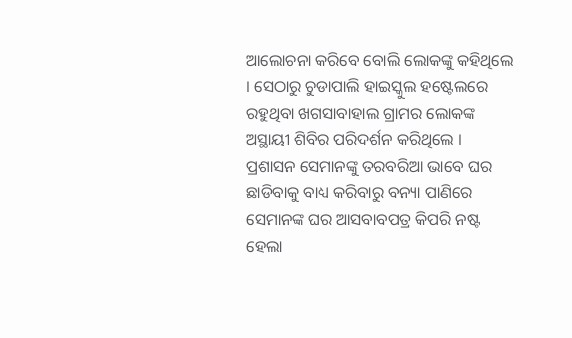ଆଲୋଚନା କରିବେ ବୋଲି ଲୋକଙ୍କୁ କହିଥିଲେ । ସେଠାରୁ ଚୁଡାପାଲି ହାଇସ୍କୁଲ ହଷ୍ଟେଲରେ ରହୁଥିବା ଖଗସାବାହାଲ ଗ୍ରାମର ଲୋକଙ୍କ ଅସ୍ଥାୟୀ ଶିବିର ପରିଦର୍ଶନ କରିଥିଲେ । ପ୍ରଶାସନ ସେମାନଙ୍କୁ ତରବରିଆ ଭାବେ ଘର ଛାଡିବାକୁ ବାଧ୍ୟ କରିବାରୁ ବନ୍ୟା ପାଣିରେ ସେମାନଙ୍କ ଘର ଆସବାବପତ୍ର କିପରି ନଷ୍ଟ ହେଲା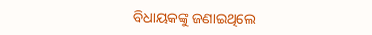ବିଧାୟକଙ୍କୁ ଜଣାଇଥିଲେ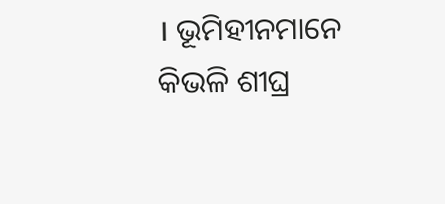। ଭୂମିହୀନମାନେ କିଭଳି ଶୀଘ୍ର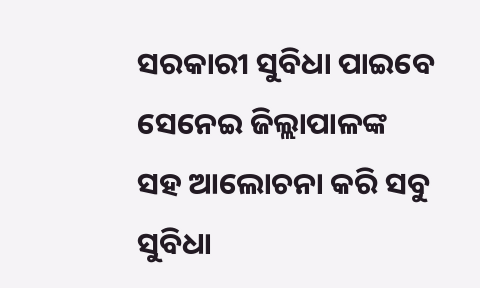ସରକାରୀ ସୁବିଧା ପାଇବେ ସେନେଇ ଜିଲ୍ଲାପାଳଙ୍କ ସହ ଆଲୋଚନା କରି ସବୁ ସୁବିଧା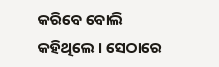କରିବେ ବୋଲି କହିଥିଲେ । ସେଠାରେ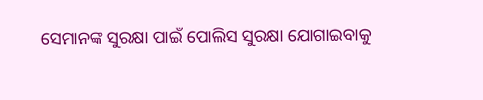ସେମାନଙ୍କ ସୁରକ୍ଷା ପାଇଁ ପୋଲିସ ସୁରକ୍ଷା ଯୋଗାଇବାକୁ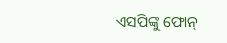ଏସପିଙ୍କୁ ଫୋନ୍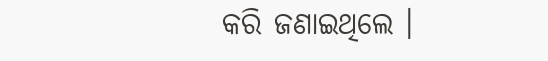କରି ଜଣାଇଥିଲେ ।